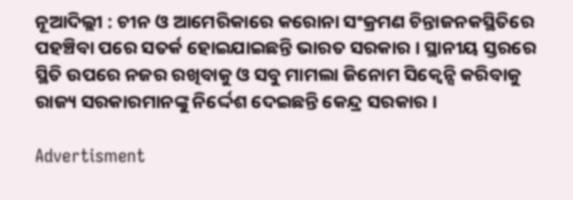ନୂଆଦିଲ୍ଲୀ : ଚୀନ ଓ ଆମେରିକାରେ କରୋନା ସଂକ୍ରମଣ ଚିନ୍ତାଜନକସ୍ଥିତିରେ ପହଞ୍ଚିବା ପରେ ସତର୍କ ହୋଇଯାଇଛନ୍ତି ଭାରତ ସରକାର । ସ୍ଥାନୀୟ ସ୍ତରରେ ସ୍ଥିତି ଉପରେ ନଜର ରଖିବାକୁ ଓ ସବୁ ମାମଲା ଜିନୋମ ସିକ୍ବେନ୍ସି କରିବାକୁ ରାଜ୍ୟ ସରକାରମାନଙ୍କୁ ନିର୍ଦ୍ଦେଶ ଦେଇଛନ୍ତି କେନ୍ଦ୍ର ସରକାର ।

Advertisment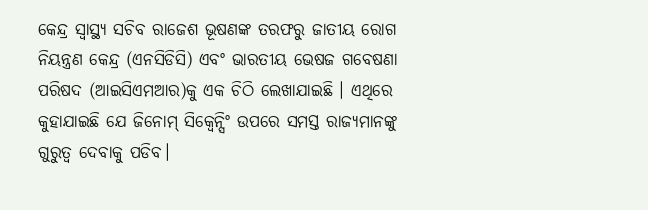କେନ୍ଦ୍ର ସ୍ୱାସ୍ଥ୍ୟ ସଚିବ ରାଜେଶ ଭୂଷଣଙ୍କ ତରଫରୁ ଜାତୀୟ ରୋଗ ନିୟନ୍ତ୍ରଣ କେନ୍ଦ୍ର (ଏନସିଡିସି) ଏବଂ ଭାରତୀୟ ଭେଷଜ ଗବେଷଣା ପରିଷଦ (ଆଇସିଏମଆର)କୁ ଏକ ଚିଠି ଲେଖାଯାଇଛି । ଏଥିରେ କୁହାଯାଇଛି ଯେ ଜିନୋମ୍ ସିକ୍ୱେନ୍ସିଂ ଉପରେ ସମସ୍ତ ରାଜ୍ୟମାନଙ୍କୁ ଗୁରୁତ୍ୱ ଦେବାକୁ ପଡିବ।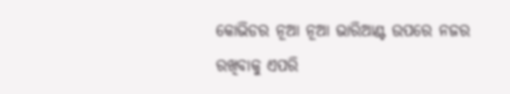କୋଭିଡର ନୂଆ ନୂଆ ଭାରିଆଣ୍ଟ ଉପରେ ନଜର ରଖିବାକୁ ଏପରି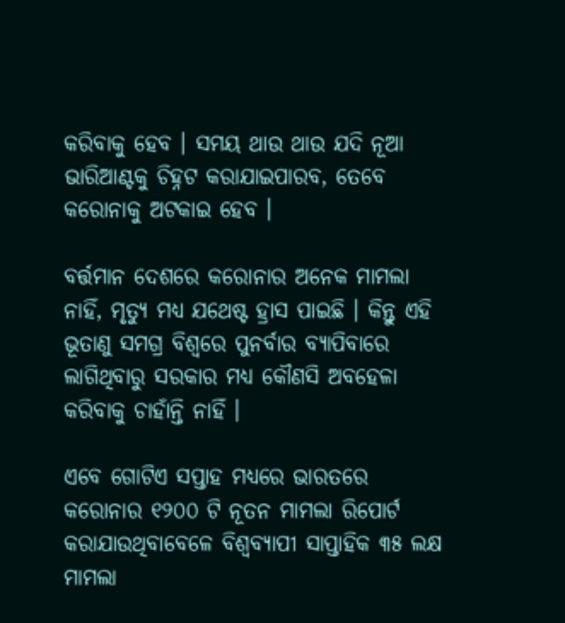କରିବାକୁ ହେବ । ସମୟ ଥାଉ ଥାଉ ଯଦି ନୂଆ ଭାରିଆଣ୍ଟକୁ ଚିହ୍ନଟ କରାଯାଇପାରବ, ତେବେ କରୋନାକୁ ଅଟକାଇ ହେବ ।

ବର୍ତ୍ତମାନ ଦେଶରେ କରୋନାର ଅନେକ ମାମଲା ନାହିଁ, ମୃତ୍ୟୁ ମଧ୍ୟ ଯଥେଷ୍ଟ ହ୍ରାସ ପାଇଛି । କିନ୍ତୁ ଏହି ଭୂତାଣୁ ସମଗ୍ର ବିଶ୍ୱରେ ପୁନର୍ବାର ବ୍ୟାପିବାରେ ଲାଗିଥିବାରୁ ସରକାର ମଧ୍ୟ କୌଣସି ଅବହେଳା କରିବାକୁ ଚାହାଁନ୍ତି ନାହିଁ ।

ଏବେ ଗୋଟିଏ ସପ୍ତାହ ମଧ୍ୟରେ ଭାରତରେ କରୋନାର ୧୨୦୦ ଟି ନୂତନ ମାମଲା ରିପୋର୍ଟ କରାଯାଉଥିବାବେଳେ ବିଶ୍ୱବ୍ୟାପୀ ସାପ୍ତାହିକ ୩୫ ଲକ୍ଷ ମାମଲା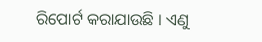ରିପୋର୍ଟ କରାଯାଉଛି । ଏଣୁ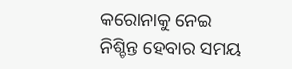କରୋନାକୁ ନେଇ ନିଶ୍ଚିନ୍ତ ହେବାର ସମୟ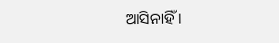ଆସିନାହିଁ ।